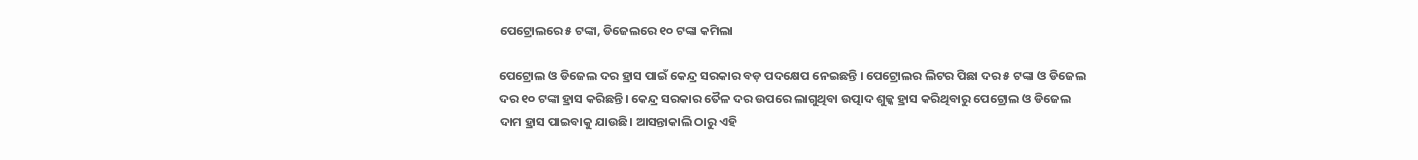ପେଟ୍ରୋଲରେ ୫ ଟଙ୍କା, ଡିଜେଲରେ ୧୦ ଟଙ୍କା କମିଲା

ପେଟ୍ରୋଲ ଓ ଡିଜେଲ ଦର ହ୍ରାସ ପାଇଁ କେନ୍ଦ୍ର ସରକାର ବଡ଼ ପଦକ୍ଷେପ ନେଇଛନ୍ତି । ପେଟ୍ରୋଲର ଲିଟର ପିଛା ଦର ୫ ଟଙ୍କା ଓ ଡିଜେଲ ଦର ୧୦ ଟଙ୍କା ହ୍ରାସ କରିଛନ୍ତି। କେନ୍ଦ୍ର ସରକାର ତୈଳ ଦର ଉପରେ ଲାଗୁଥିବା ଉତ୍ପାଦ ଶୁଳ୍କ ହ୍ରାସ କରିଥିବାରୁ ପେଟ୍ରୋଲ ଓ ଡିଜେଲ ଦାମ ହ୍ରାସ ପାଇବାକୁ ଯାଉଛି। ଆସନ୍ତାକାଲି ଠାରୁ ଏହି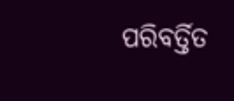ପରିବର୍ତ୍ତିତ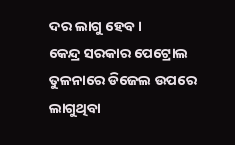ଦର ଲାଗୁ ହେବ।
କେନ୍ଦ୍ର ସରକାର ପେଟ୍ରୋଲ ତୁଳନାରେ ଡିଜେଲ ଉପରେ ଲାଗୁଥିବା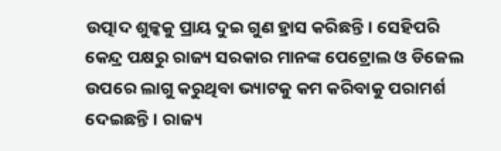ଉତ୍ପାଦ ଶୁଳ୍କକୁ ପ୍ରାୟ ଦୁଇ ଗୁଣ ହ୍ରାସ କରିଛନ୍ତି। ସେହିପରି କେନ୍ଦ୍ର ପକ୍ଷରୁ ରାଜ୍ୟ ସରକାର ମାନଙ୍କ ପେଟ୍ରୋଲ ଓ ଡିଜେଲ ଉପରେ ଲାଗୁ କରୁଥିବା ଭ୍ୟାଟକୁ କମ କରିବାକୁ ପରାମର୍ଶ ଦେଇଛନ୍ତି। ରାଜ୍ୟ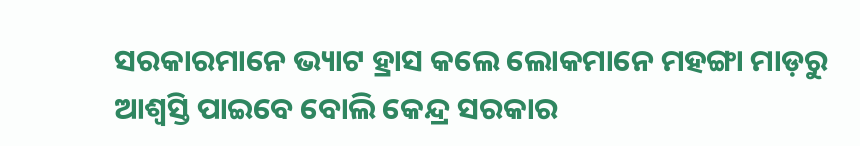ସରକାରମାନେ ଭ୍ୟାଟ ହ୍ରାସ କଲେ ଲୋକମାନେ ମହଙ୍ଗା ମାଡ଼ରୁ ଆଶ୍ୱସ୍ତି ପାଇବେ ବୋଲି କେନ୍ଦ୍ର ସରକାର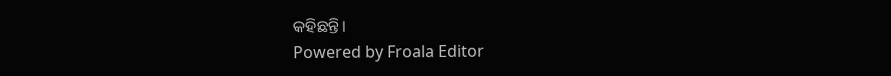କହିଛନ୍ତି।
Powered by Froala Editor